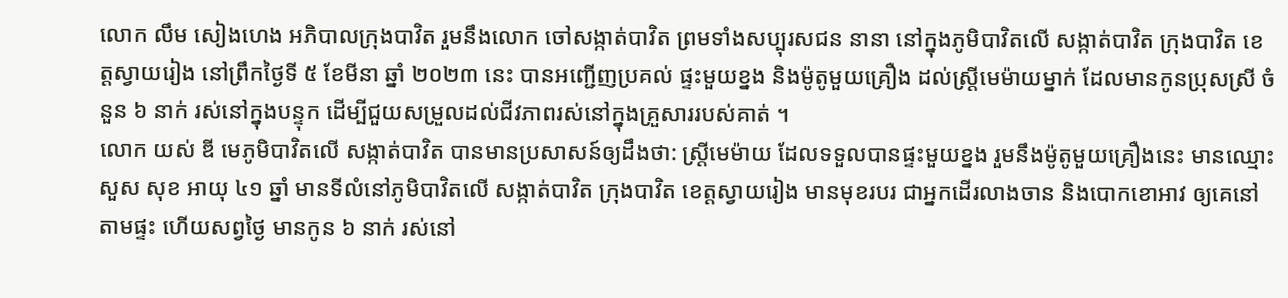លោក លឹម សៀងហេង អភិបាលក្រុងបាវិត រួមនឹងលោក ចៅសង្កាត់បាវិត ព្រមទាំងសប្បុរសជន នានា នៅក្នុងភូមិបាវិតលើ សង្កាត់បាវិត ក្រុងបាវិត ខេត្តស្វាយរៀង នៅព្រឹកថ្ងៃទី ៥ ខែមីនា ឆ្នាំ ២០២៣ នេះ បានអញ្ជើញប្រគល់ ផ្ទះមួយខ្នង និងម៉ូតូមួយគ្រឿង ដល់ស្ត្រីមេម៉ាយម្នាក់ ដែលមានកូនប្រុសស្រី ចំនួន ៦ នាក់ រស់នៅក្នុងបន្ទុក ដើម្បីជួយសម្រួលដល់ជីវភាពរស់នៅក្នុងគ្រួសាររបស់គាត់ ។
លោក យស់ ឌី មេភូមិបាវិតលើ សង្កាត់បាវិត បានមានប្រសាសន៍ឲ្យដឹងថា: ស្ត្រីមេម៉ាយ ដែលទទួលបានផ្ទះមួយខ្នង រួមនឹងម៉ូតូមួយគ្រឿងនេះ មានឈ្មោះ សួស សុខ អាយុ ៤១ ឆ្នាំ មានទីលំនៅភូមិបាវិតលើ សង្កាត់បាវិត ក្រុងបាវិត ខេត្តស្វាយរៀង មានមុខរបរ ជាអ្នកដើរលាងចាន និងបោកខោអាវ ឲ្យគេនៅតាមផ្ទះ ហើយសព្វថ្ងៃ មានកូន ៦ នាក់ រស់នៅ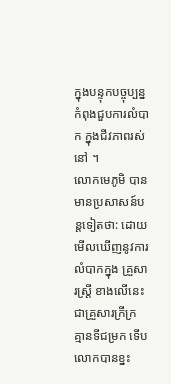ក្នុងបន្ទុកបច្ចុប្បន្ន កំពុងជួបការលំបាក ក្នុងជីវភាពរស់នៅ ។
លោកមេភូមិ បានមានប្រសាសន៍បន្តទៀតថា: ដោយមើលឃើញនូវការលំបាកក្នុង គ្រួសារស្ត្រី ខាងលើនេះ ជាគ្រួសារក្រីក្រ គ្មានទីជម្រក ទើបលោកបានខ្នះ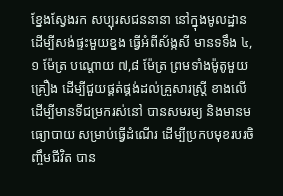ខ្នែងស្វែងរក សប្បុរសជននានា នៅក្នុងមូលដ្ឋាន ដើម្បីសង់ផ្ទះមួយខ្នង ធ្វើអំពីស័ង្កសី មានទទឹង ៤,១ ម៉ែត្រ បណ្ដោយ ៧,៨ ម៉ែត្រ ព្រមទាំងម៉ូតូមួយគ្រឿង ដើម្បីជួយផ្គត់ផ្គង់ដល់គ្រួសារស្ត្រី ខាងលើ ដើម្បីមានទីជម្រករស់នៅ បានសមរម្យ និងមានមធ្យោបាយ សម្រាប់ធ្វើដំណើរ ដើម្បីប្រកបមុខរបរចិញ្ចឹមជីវិត បាន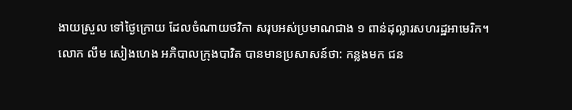ងាយស្រួល ទៅថ្ងៃក្រោយ ដែលចំណាយថវិកា សរុបអស់ប្រមាណជាង ១ ពាន់ដុល្លារសហរដ្ឋអាមេរិក។
លោក លឹម សៀងហេង អភិបាលក្រុងបាវិត បានមានប្រសាសន៍ថា: កន្លងមក ជន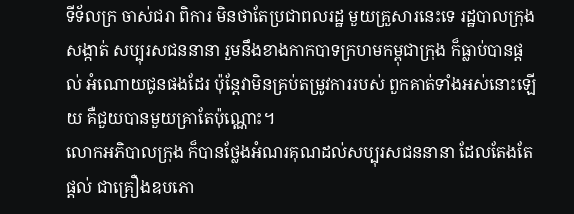ទីទ័លក្រ ចាស់ជរា ពិការ មិនថាតែប្រជាពលរដ្ឋ មួយគ្រួសារនេះទេ រដ្ឋបាលក្រុង សង្កាត់ សប្បុរសជននានា រួមនឹងខាងកាកបាទក្រហមកម្ពុជាក្រុង ក៏ធ្លាប់បានផ្តល់ អំណោយជូនផងដែរ ប៉ុន្តែវាមិនគ្រប់តម្រូវការរបស់ ពួកគាត់ទាំងអស់នោះឡើយ គឺជួយបានមួយគ្រាតែប៉ុណ្ណោះ។
លោកអភិបាលក្រុង ក៏បានថ្លែងអំណរគុណដល់សប្បុរសជននានា ដែលតែងតែផ្តល់ ជាគ្រឿងឧបភោ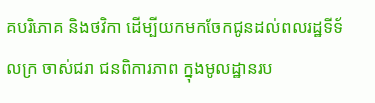គបរិភោគ និងថវិកា ដើម្បីយកមកចែកជូនដល់ពលរដ្ឋទីទ័លក្រ ចាស់ជរា ជនពិការភាព ក្នុងមូលដ្ឋានរប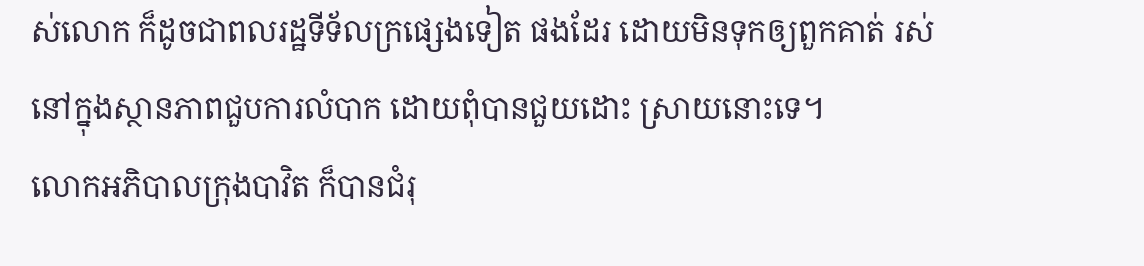ស់លោក ក៏ដូចជាពលរដ្ឋទីទ័លក្រផ្សេងទៀត ផងដែរ ដោយមិនទុកឲ្យពួកគាត់ រស់នៅក្នុងស្ថានភាពជួបការលំបាក ដោយពុំបានជួយដោះ ស្រាយនោះទេ។
លោកអភិបាលក្រុងបាវិត ក៏បានជំរុ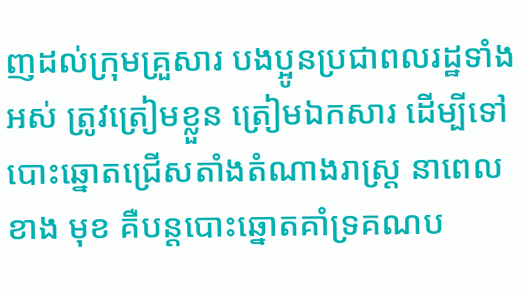ញដល់ក្រុមគ្រួសារ បងប្អូនប្រជាពលរដ្ឋទាំងអស់ ត្រូវត្រៀមខ្លួន ត្រៀមឯកសារ ដើម្បីទៅបោះឆ្នោតជ្រើសតាំងតំណាងរាស្ត្រ នាពេលខាង មុខ គឺបន្តបោះឆ្នោតគាំទ្រគណប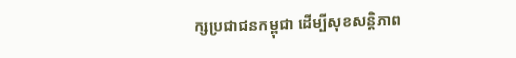ក្សប្រជាជនកម្ពុជា ដើម្បីសុខសន្តិភាព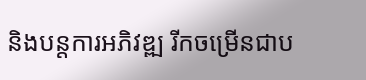និងបន្តការអភិវឌ្ឍ រីកចម្រើនជាប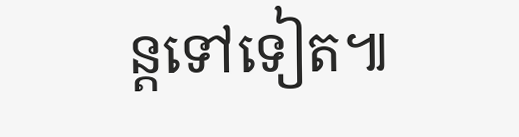ន្តទៅទៀត៕